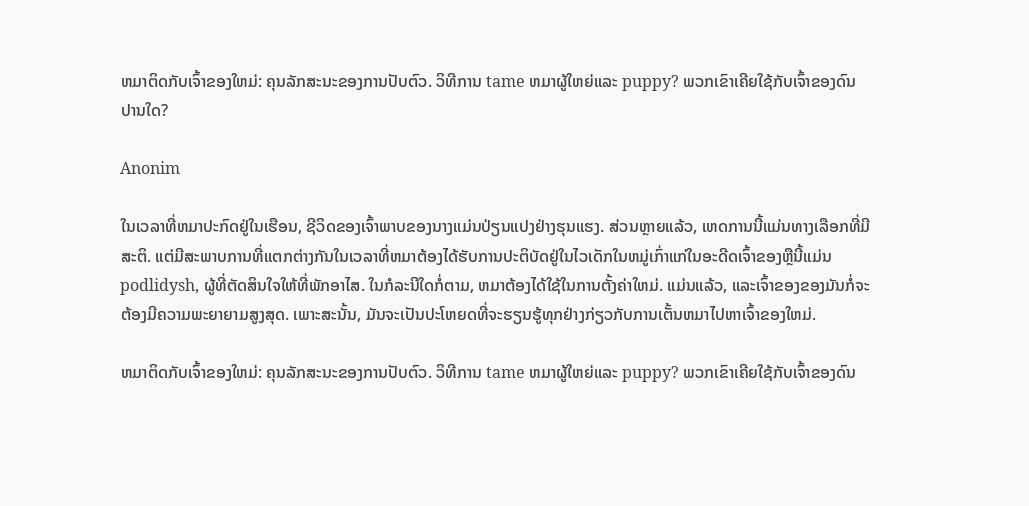ຫມາຕິດກັບເຈົ້າຂອງໃຫມ່: ຄຸນລັກສະນະຂອງການປັບຕົວ. ວິທີການ tame ຫມາຜູ້ໃຫຍ່ແລະ puppy? ພວກເຂົາເຄີຍໃຊ້ກັບເຈົ້າຂອງດົນປານໃດ?

Anonim

ໃນເວລາທີ່ຫມາປະກົດຢູ່ໃນເຮືອນ, ຊີວິດຂອງເຈົ້າພາບຂອງນາງແມ່ນປ່ຽນແປງຢ່າງຮຸນແຮງ. ສ່ວນຫຼາຍແລ້ວ, ເຫດການນີ້ແມ່ນທາງເລືອກທີ່ມີສະຕິ. ແຕ່ມີສະພາບການທີ່ແຕກຕ່າງກັນໃນເວລາທີ່ຫມາຕ້ອງໄດ້ຮັບການປະຕິບັດຢູ່ໃນໄວເດັກໃນຫມູ່ເກົ່າແກ່ໃນອະດີດເຈົ້າຂອງຫຼືນີ້ແມ່ນ podlidysh, ຜູ້ທີ່ຕັດສິນໃຈໃຫ້ທີ່ພັກອາໄສ. ໃນກໍລະນີໃດກໍ່ຕາມ, ຫມາຕ້ອງໄດ້ໃຊ້ໃນການຕັ້ງຄ່າໃຫມ່. ແມ່ນແລ້ວ, ແລະເຈົ້າຂອງຂອງມັນກໍ່ຈະຕ້ອງມີຄວາມພະຍາຍາມສູງສຸດ. ເພາະສະນັ້ນ, ມັນຈະເປັນປະໂຫຍດທີ່ຈະຮຽນຮູ້ທຸກຢ່າງກ່ຽວກັບການເຕັ້ນຫມາໄປຫາເຈົ້າຂອງໃຫມ່.

ຫມາຕິດກັບເຈົ້າຂອງໃຫມ່: ຄຸນລັກສະນະຂອງການປັບຕົວ. ວິທີການ tame ຫມາຜູ້ໃຫຍ່ແລະ puppy? ພວກເຂົາເຄີຍໃຊ້ກັບເຈົ້າຂອງດົນ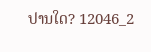ປານໃດ? 12046_2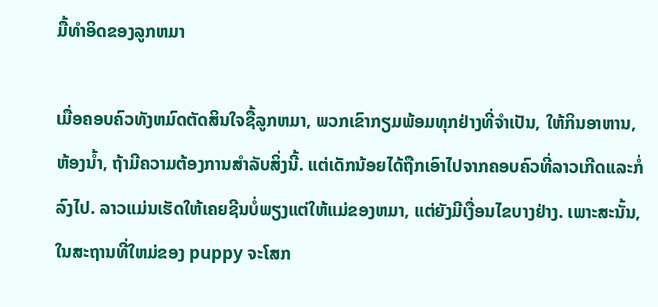ມື້ທໍາອິດຂອງລູກຫມາ

ເມື່ອຄອບຄົວທັງຫມົດຕັດສິນໃຈຊື້ລູກຫມາ, ພວກເຂົາກຽມພ້ອມທຸກຢ່າງທີ່ຈໍາເປັນ, ໃຫ້ກິນອາຫານ, ຫ້ອງນ້ຳ, ຖ້າມີຄວາມຕ້ອງການສໍາລັບສິ່ງນີ້. ແຕ່ເດັກນ້ອຍໄດ້ຖືກເອົາໄປຈາກຄອບຄົວທີ່ລາວເກີດແລະກໍ່ລົງໄປ. ລາວແມ່ນເຮັດໃຫ້ເຄຍຊີນບໍ່ພຽງແຕ່ໃຫ້ແມ່ຂອງຫມາ, ແຕ່ຍັງມີເງື່ອນໄຂບາງຢ່າງ. ເພາະສະນັ້ນ, ໃນສະຖານທີ່ໃຫມ່ຂອງ puppy ຈະໂສກ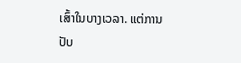ເສົ້າໃນບາງເວລາ. ແຕ່ການປັບ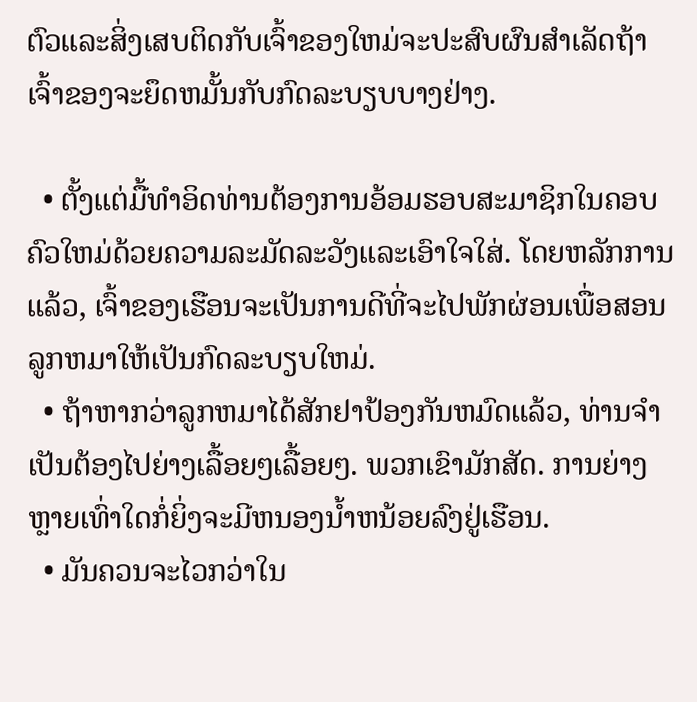ຕົວແລະສິ່ງເສບຕິດກັບເຈົ້າຂອງໃຫມ່ຈະປະສົບຜົນສໍາເລັດຖ້າເຈົ້າຂອງຈະຍຶດຫມັ້ນກັບກົດລະບຽບບາງຢ່າງ.

  • ຕັ້ງແຕ່ມື້ທໍາອິດທ່ານຕ້ອງການອ້ອມຮອບສະມາຊິກໃນຄອບຄົວໃຫມ່ດ້ວຍຄວາມລະມັດລະວັງແລະເອົາໃຈໃສ່. ໂດຍຫລັກການແລ້ວ, ເຈົ້າຂອງເຮືອນຈະເປັນການດີທີ່ຈະໄປພັກຜ່ອນເພື່ອສອນລູກຫມາໃຫ້ເປັນກົດລະບຽບໃຫມ່.
  • ຖ້າຫາກວ່າລູກຫມາໄດ້ສັກຢາປ້ອງກັນຫມົດແລ້ວ, ທ່ານຈໍາເປັນຕ້ອງໄປຍ່າງເລື້ອຍໆເລື້ອຍໆ. ພວກເຂົາມັກສັດ. ການຍ່າງຫຼາຍເທົ່າໃດກໍ່ຍິ່ງຈະມີຫນອງນ້ຳຫນ້ອຍລົງຢູ່ເຮືອນ.
  • ມັນຄວນຈະໄວກວ່າໃນ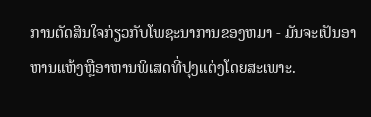ການຕັດສິນໃຈກ່ຽວກັບໂພຊະນາການຂອງຫມາ - ມັນຈະເປັນອາຫານແຫ້ງຫຼືອາຫານພິເສດທີ່ປຸງແຕ່ງໂດຍສະເພາະ.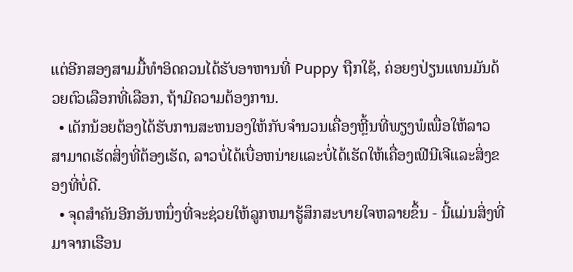ແຕ່ອີກສອງສາມມື້ທໍາອິດຄວນໄດ້ຮັບອາຫານທີ່ Puppy ຖືກໃຊ້, ຄ່ອຍໆປ່ຽນແທນມັນດ້ວຍຕົວເລືອກທີ່ເລືອກ, ຖ້າມີຄວາມຕ້ອງການ.
  • ເດັກນ້ອຍຕ້ອງໄດ້ຮັບການສະຫນອງໃຫ້ກັບຈໍານວນເຄື່ອງຫຼີ້ນທີ່ພຽງພໍເພື່ອໃຫ້ລາວສາມາດເຮັດສິ່ງທີ່ຕ້ອງເຮັດ, ລາວບໍ່ໄດ້ເບື່ອຫນ່າຍແລະບໍ່ໄດ້ເຮັດໃຫ້ເຄື່ອງເຟີນີເຈີແລະສິ່ງຂອງທີ່ບໍ່ດີ.
  • ຈຸດສໍາຄັນອີກອັນຫນຶ່ງທີ່ຈະຊ່ວຍໃຫ້ລູກຫມາຮູ້ສຶກສະບາຍໃຈຫລາຍຂຶ້ນ - ນີ້ແມ່ນສິ່ງທີ່ມາຈາກເຮືອນ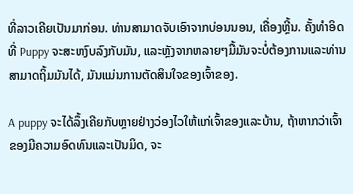ທີ່ລາວເຄີຍເປັນມາກ່ອນ. ທ່ານສາມາດຈັບເອົາຈາກບ່ອນນອນ, ເຄື່ອງຫຼີ້ນ. ຄັ້ງທໍາອິດທີ່ Puppy ຈະສະຫງົບລົງກັບມັນ, ແລະຫຼັງຈາກຫລາຍໆມື້ມັນຈະບໍ່ຕ້ອງການແລະທ່ານສາມາດຖິ້ມມັນໄດ້, ມັນແມ່ນການຕັດສິນໃຈຂອງເຈົ້າຂອງ.

A puppy ຈະໄດ້ລຶ້ງເຄີຍກັບຫຼາຍຢ່າງວ່ອງໄວໃຫ້ແກ່ເຈົ້າຂອງແລະບ້ານ, ຖ້າຫາກວ່າເຈົ້າຂອງມີຄວາມອົດທົນແລະເປັນມິດ, ຈະ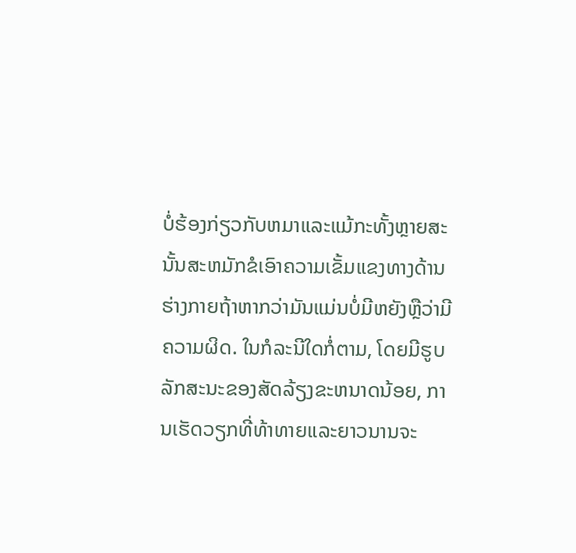ບໍ່ຮ້ອງກ່ຽວກັບຫມາແລະແມ້ກະທັ້ງຫຼາຍສະນັ້ນສະຫມັກຂໍເອົາຄວາມເຂັ້ມແຂງທາງດ້ານຮ່າງກາຍຖ້າຫາກວ່າມັນແມ່ນບໍ່ມີຫຍັງຫຼືວ່າມີຄວາມຜິດ. ໃນກໍລະນີໃດກໍ່ຕາມ, ໂດຍມີຮູບລັກສະນະຂອງສັດລ້ຽງຂະຫນາດນ້ອຍ, ການເຮັດວຽກທີ່ທ້າທາຍແລະຍາວນານຈະ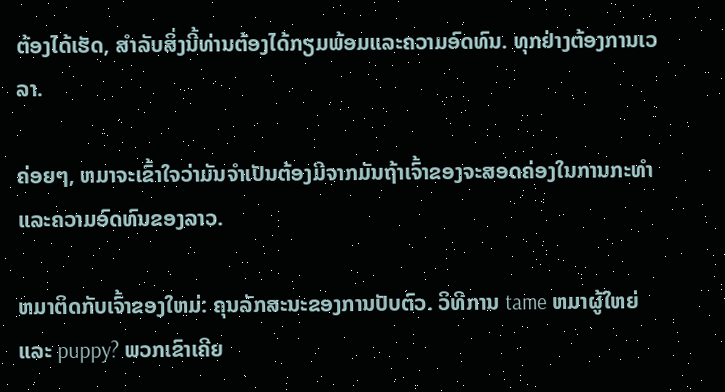ຕ້ອງໄດ້ເຮັດ, ສໍາລັບສິ່ງນີ້ທ່ານຕ້ອງໄດ້ກຽມພ້ອມແລະຄວາມອົດທົນ. ທຸກຢ່າງຕ້ອງການເວລາ.

ຄ່ອຍໆ, ຫມາຈະເຂົ້າໃຈວ່າມັນຈໍາເປັນຕ້ອງມີຈາກມັນຖ້າເຈົ້າຂອງຈະສອດຄ່ອງໃນການກະທໍາແລະຄວາມອົດທົນຂອງລາວ.

ຫມາຕິດກັບເຈົ້າຂອງໃຫມ່: ຄຸນລັກສະນະຂອງການປັບຕົວ. ວິທີການ tame ຫມາຜູ້ໃຫຍ່ແລະ puppy? ພວກເຂົາເຄີຍ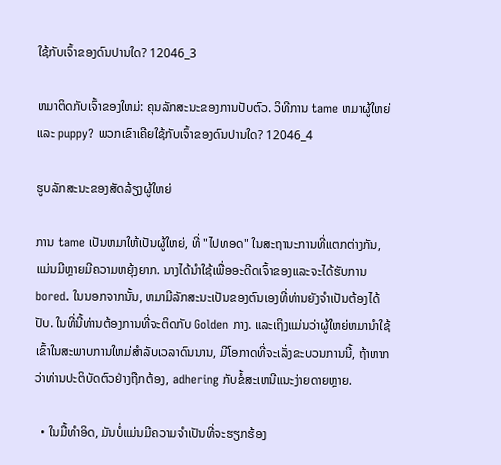ໃຊ້ກັບເຈົ້າຂອງດົນປານໃດ? 12046_3

ຫມາຕິດກັບເຈົ້າຂອງໃຫມ່: ຄຸນລັກສະນະຂອງການປັບຕົວ. ວິທີການ tame ຫມາຜູ້ໃຫຍ່ແລະ puppy? ພວກເຂົາເຄີຍໃຊ້ກັບເຈົ້າຂອງດົນປານໃດ? 12046_4

ຮູບລັກສະນະຂອງສັດລ້ຽງຜູ້ໃຫຍ່

ການ tame ເປັນຫມາໃຫ້ເປັນຜູ້ໃຫຍ່, ທີ່ "ໄປທອດ" ໃນສະຖານະການທີ່ແຕກຕ່າງກັນ, ແມ່ນມີຫຼາຍມີຄວາມຫຍຸ້ງຍາກ. ນາງໄດ້ນໍາໃຊ້ເພື່ອອະດີດເຈົ້າຂອງແລະຈະໄດ້ຮັບການ bored. ໃນນອກຈາກນັ້ນ, ຫມາມີລັກສະນະເປັນຂອງຕົນເອງທີ່ທ່ານຍັງຈໍາເປັນຕ້ອງໄດ້ປັບ. ໃນທີ່ນີ້ທ່ານຕ້ອງການທີ່ຈະຕິດກັບ Golden ກາງ. ແລະເຖິງແມ່ນວ່າຜູ້ໃຫຍ່ຫມານໍາໃຊ້ເຂົ້າໃນສະພາບການໃຫມ່ສໍາລັບເວລາດົນນານ, ມີໂອກາດທີ່ຈະເລັ່ງຂະບວນການນີ້, ຖ້າຫາກວ່າທ່ານປະຕິບັດຕົວຢ່າງຖືກຕ້ອງ, adhering ກັບຂໍ້ສະເຫນີແນະງ່າຍດາຍຫຼາຍ.

  • ໃນມື້ທໍາອິດ, ມັນບໍ່ແມ່ນມີຄວາມຈໍາເປັນທີ່ຈະຮຽກຮ້ອງ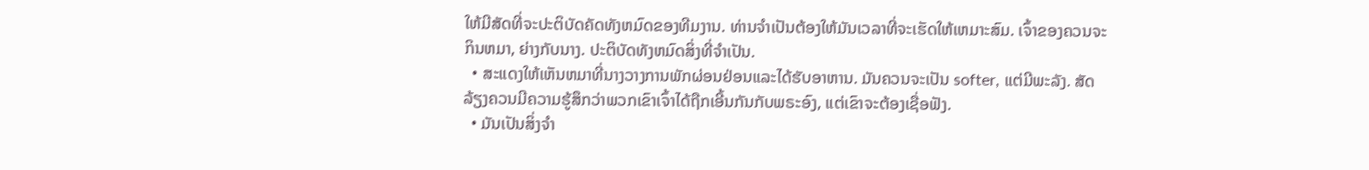ໃຫ້ມີສັດທີ່ຈະປະຕິບັດຄັດທັງຫມົດຂອງທີມງານ. ທ່ານຈໍາເປັນຕ້ອງໃຫ້ມັນເວລາທີ່ຈະເຮັດໃຫ້ເຫມາະສົມ. ເຈົ້າຂອງຄວນຈະກິນຫມາ, ຍ່າງກັບນາງ. ປະຕິບັດທັງຫມົດສິ່ງທີ່ຈໍາເປັນ.
  • ສະແດງໃຫ້ເຫັນຫມາທີ່ນາງວາງການພັກຜ່ອນຢ່ອນແລະໄດ້ຮັບອາຫານ. ມັນຄວນຈະເປັນ softer, ແຕ່ມີພະລັງ. ສັດລ້ຽງຄວນມີຄວາມຮູ້ສຶກວ່າພວກເຂົາເຈົ້າໄດ້ຖືກເອີ້ນກັນກັບພຣະອົງ, ແຕ່ເຂົາຈະຕ້ອງເຊື່ອຟັງ.
  • ມັນເປັນສິ່ງຈໍາ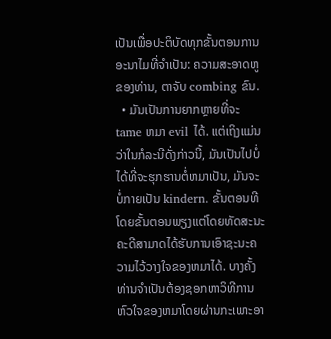ເປັນເພື່ອປະຕິບັດທຸກຂັ້ນຕອນການອະນາໄມທີ່ຈໍາເປັນ: ຄວາມສະອາດຫູຂອງທ່ານ, ຕາຈັບ combing ຂົນ.
  • ມັນເປັນການຍາກຫຼາຍທີ່ຈະ tame ຫມາ evil ໄດ້. ແຕ່ເຖິງແມ່ນວ່າໃນກໍລະນີດັ່ງກ່າວນີ້, ມັນເປັນໄປບໍ່ໄດ້ທີ່ຈະຮຸກຮານຕໍ່ຫມາເປັນ, ມັນຈະບໍ່ກາຍເປັນ kindern. ຂັ້ນຕອນທີໂດຍຂັ້ນຕອນພຽງແຕ່ໂດຍທັດສະນະຄະດີສາມາດໄດ້ຮັບການເອົາຊະນະຄວາມໄວ້ວາງໃຈຂອງຫມາໄດ້. ບາງຄັ້ງທ່ານຈໍາເປັນຕ້ອງຊອກຫາວິທີການຫົວໃຈຂອງຫມາໂດຍຜ່ານກະເພາະອາ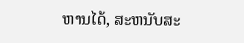ຫານໄດ້, ສະຫນັບສະ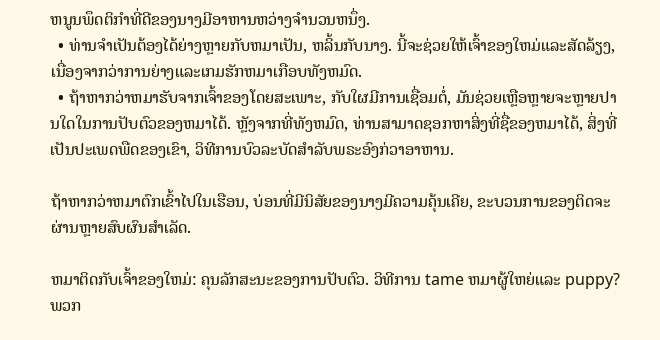ຫນູນພຶດຕິກໍາທີ່ດີຂອງນາງມີອາຫານຫວ່າງຈໍານວນຫນຶ່ງ.
  • ທ່ານຈໍາເປັນຕ້ອງໄດ້ຍ່າງຫຼາຍກັບຫມາເປັນ, ຫລິ້ນກັບນາງ. ນີ້ຈະຊ່ວຍໃຫ້ເຈົ້າຂອງໃຫມ່ແລະສັດລ້ຽງ, ເນື່ອງຈາກວ່າການຍ່າງແລະເກມຮັກຫມາເກືອບທັງຫມົດ.
  • ຖ້າຫາກວ່າຫມາຮັບຈາກເຈົ້າຂອງໂດຍສະເພາະ, ກັບໃຜມີການເຊື່ອມຕໍ່, ມັນຊ່ວຍເຫຼືອຫຼາຍຈະຫຼາຍປານໃດໃນການປັບຕົວຂອງຫມາໄດ້. ຫຼັງຈາກທີ່ທັງຫມົດ, ທ່ານສາມາດຊອກຫາສິ່ງທີ່ຊື່ຂອງຫມາໄດ້, ສິ່ງທີ່ເປັນປະເພດພືດຂອງເຂົາ, ວິທີການບົວລະບັດສໍາລັບພຣະອົງກ່ວາອາຫານ.

ຖ້າຫາກວ່າຫມາຕົກເຂົ້າໄປໃນເຮືອນ, ບ່ອນທີ່ມີນິສັຍຂອງນາງມີຄວາມຄຸ້ນເຄີຍ, ຂະບວນການຂອງຕິດຈະຜ່ານຫຼາຍສົບຜົນສໍາເລັດ.

ຫມາຕິດກັບເຈົ້າຂອງໃຫມ່: ຄຸນລັກສະນະຂອງການປັບຕົວ. ວິທີການ tame ຫມາຜູ້ໃຫຍ່ແລະ puppy? ພວກ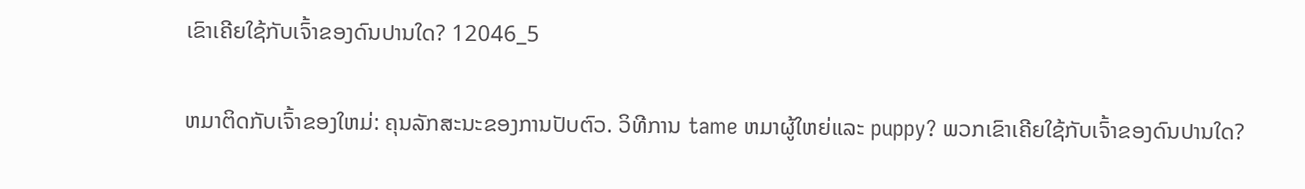ເຂົາເຄີຍໃຊ້ກັບເຈົ້າຂອງດົນປານໃດ? 12046_5

ຫມາຕິດກັບເຈົ້າຂອງໃຫມ່: ຄຸນລັກສະນະຂອງການປັບຕົວ. ວິທີການ tame ຫມາຜູ້ໃຫຍ່ແລະ puppy? ພວກເຂົາເຄີຍໃຊ້ກັບເຈົ້າຂອງດົນປານໃດ?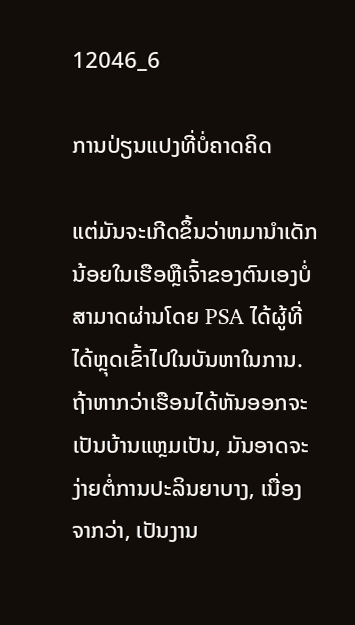12046_6

ການປ່ຽນແປງທີ່ບໍ່ຄາດຄິດ

ແຕ່ມັນຈະເກີດຂຶ້ນວ່າຫມານໍາເດັກນ້ອຍໃນເຮືອຫຼືເຈົ້າຂອງຕົນເອງບໍ່ສາມາດຜ່ານໂດຍ PSA ໄດ້ຜູ້ທີ່ໄດ້ຫຼຸດເຂົ້າໄປໃນບັນຫາໃນການ. ຖ້າຫາກວ່າເຮືອນໄດ້ຫັນອອກຈະເປັນບ້ານແຫຼມເປັນ, ມັນອາດຈະງ່າຍຕໍ່ການປະລິນຍາບາງ, ເນື່ອງຈາກວ່າ, ເປັນງານ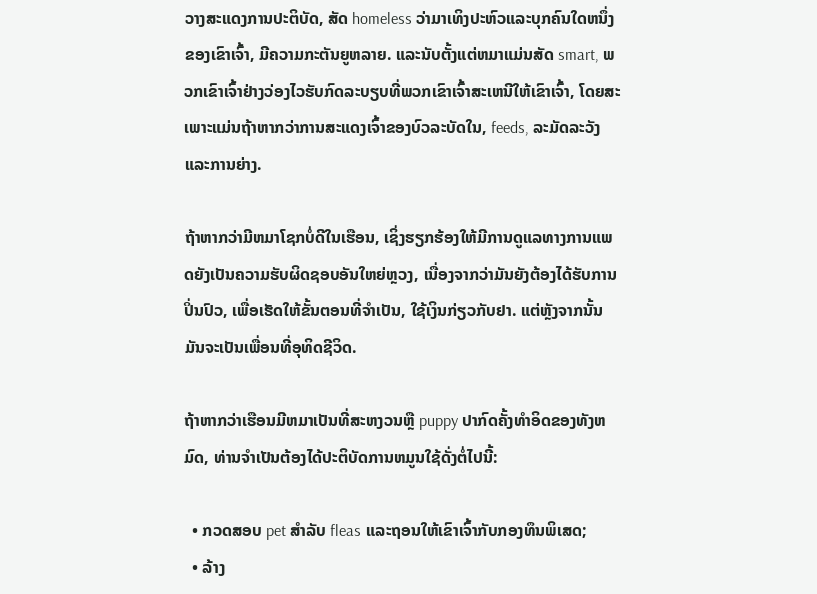ວາງສະແດງການປະຕິບັດ, ສັດ homeless ວ່າມາເທິງປະຫົວແລະບຸກຄົນໃດຫນຶ່ງຂອງເຂົາເຈົ້າ, ມີຄວາມກະຕັນຍູຫລາຍ. ແລະນັບຕັ້ງແຕ່ຫມາແມ່ນສັດ smart, ພວກເຂົາເຈົ້າຢ່າງວ່ອງໄວຮັບກົດລະບຽບທີ່ພວກເຂົາເຈົ້າສະເຫນີໃຫ້ເຂົາເຈົ້າ, ໂດຍສະເພາະແມ່ນຖ້າຫາກວ່າການສະແດງເຈົ້າຂອງບົວລະບັດໃນ, feeds, ລະມັດລະວັງແລະການຍ່າງ.

ຖ້າຫາກວ່າມີຫມາໂຊກບໍ່ດີໃນເຮືອນ, ເຊິ່ງຮຽກຮ້ອງໃຫ້ມີການດູແລທາງການແພດຍັງເປັນຄວາມຮັບຜິດຊອບອັນໃຫຍ່ຫຼວງ, ເນື່ອງຈາກວ່າມັນຍັງຕ້ອງໄດ້ຮັບການປິ່ນປົວ, ເພື່ອເຮັດໃຫ້ຂັ້ນຕອນທີ່ຈໍາເປັນ, ໃຊ້ເງິນກ່ຽວກັບຢາ. ແຕ່ຫຼັງຈາກນັ້ນມັນຈະເປັນເພື່ອນທີ່ອຸທິດຊີວິດ.

ຖ້າຫາກວ່າເຮືອນມີຫມາເປັນທີ່ສະຫງວນຫຼື puppy ປາກົດຄັ້ງທໍາອິດຂອງທັງຫມົດ, ທ່ານຈໍາເປັນຕ້ອງໄດ້ປະຕິບັດການຫມູນໃຊ້ດັ່ງຕໍ່ໄປນີ້:

  • ກວດສອບ pet ສໍາລັບ fleas ແລະຖອນໃຫ້ເຂົາເຈົ້າກັບກອງທຶນພິເສດ;
  • ລ້າງ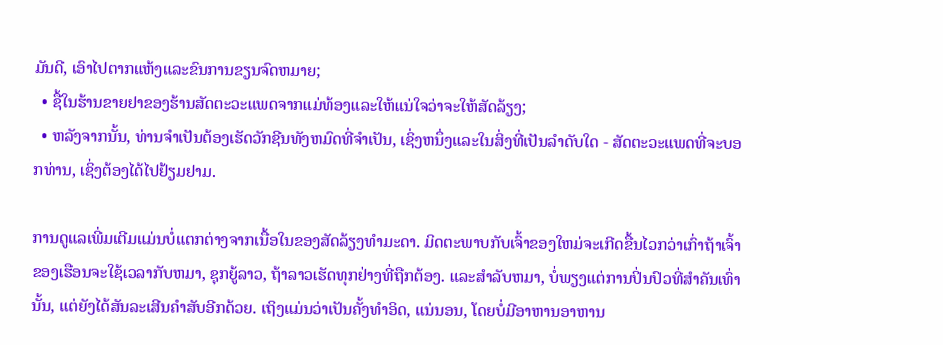ມັນດີ, ເອົາໄປຕາກແຫ້ງແລະຂົນການຂຽນຈົດຫມາຍ;
  • ຊື້ໃນຮ້ານຂາຍຢາຂອງຮ້ານສັດຕະວະແພດຈາກແມ່ທ້ອງແລະໃຫ້ແນ່ໃຈວ່າຈະໃຫ້ສັດລ້ຽງ;
  • ຫລັງຈາກນັ້ນ, ທ່ານຈໍາເປັນຕ້ອງເຮັດວັກຊີນທັງຫມົດທີ່ຈໍາເປັນ, ເຊິ່ງຫນຶ່ງແລະໃນສິ່ງທີ່ເປັນລໍາດັບໃດ - ສັດຕະວະແພດທີ່ຈະບອກທ່ານ, ເຊິ່ງຕ້ອງໄດ້ໄປຢ້ຽມຢາມ.

ການດູແລເພີ່ມເຕີມແມ່ນບໍ່ແຕກຕ່າງຈາກເນື້ອໃນຂອງສັດລ້ຽງທໍາມະດາ. ມິດຕະພາບກັບເຈົ້າຂອງໃຫມ່ຈະເກີດຂື້ນໄວກວ່າເກົ່າຖ້າເຈົ້າຂອງເຮືອນຈະໃຊ້ເວລາກັບຫມາ, ຊຸກຍູ້ລາວ, ຖ້າລາວເຮັດທຸກຢ່າງທີ່ຖືກຕ້ອງ. ແລະສໍາລັບຫມາ, ບໍ່ພຽງແຕ່ການປິ່ນປົວທີ່ສໍາຄັນເທົ່ານັ້ນ, ແຕ່ຍັງໄດ້ສັນລະເສີນຄໍາສັບອີກດ້ວຍ. ເຖິງແມ່ນວ່າເປັນຄັ້ງທໍາອິດ, ແນ່ນອນ, ໂດຍບໍ່ມີອາຫານອາຫານ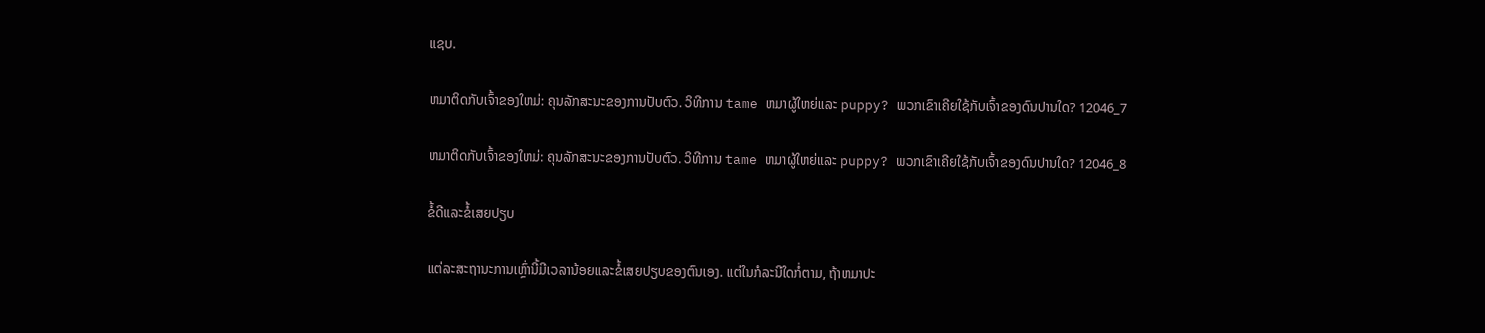ແຊບ.

ຫມາຕິດກັບເຈົ້າຂອງໃຫມ່: ຄຸນລັກສະນະຂອງການປັບຕົວ. ວິທີການ tame ຫມາຜູ້ໃຫຍ່ແລະ puppy? ພວກເຂົາເຄີຍໃຊ້ກັບເຈົ້າຂອງດົນປານໃດ? 12046_7

ຫມາຕິດກັບເຈົ້າຂອງໃຫມ່: ຄຸນລັກສະນະຂອງການປັບຕົວ. ວິທີການ tame ຫມາຜູ້ໃຫຍ່ແລະ puppy? ພວກເຂົາເຄີຍໃຊ້ກັບເຈົ້າຂອງດົນປານໃດ? 12046_8

ຂໍ້ດີແລະຂໍ້ເສຍປຽບ

ແຕ່ລະສະຖານະການເຫຼົ່ານີ້ມີເວລານ້ອຍແລະຂໍ້ເສຍປຽບຂອງຕົນເອງ. ແຕ່ໃນກໍລະນີໃດກໍ່ຕາມ, ຖ້າຫມາປະ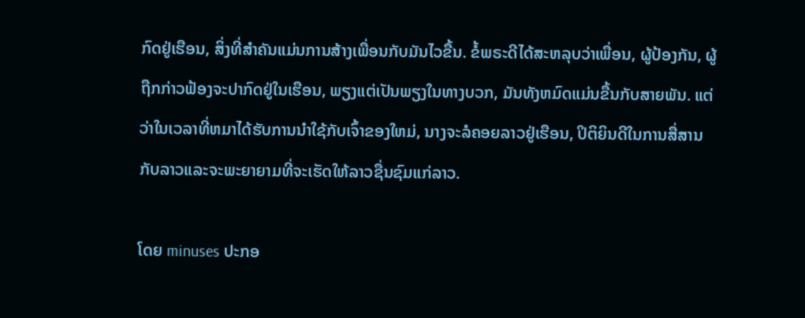ກົດຢູ່ເຮືອນ, ສິ່ງທີ່ສໍາຄັນແມ່ນການສ້າງເພື່ອນກັບມັນໄວຂື້ນ. ຂໍ້ພຣະດີໄດ້ສະຫລຸບວ່າເພື່ອນ, ຜູ້ປ້ອງກັນ, ຜູ້ຖືກກ່າວຟ້ອງຈະປາກົດຢູ່ໃນເຮືອນ, ພຽງແຕ່ເປັນພຽງໃນທາງບວກ, ມັນທັງຫມົດແມ່ນຂື້ນກັບສາຍພັນ. ແຕ່ວ່າໃນເວລາທີ່ຫມາໄດ້ຮັບການນໍາໃຊ້ກັບເຈົ້າຂອງໃຫມ່, ນາງຈະລໍຄອຍລາວຢູ່ເຮືອນ, ປິຕິຍິນດີໃນການສື່ສານກັບລາວແລະຈະພະຍາຍາມທີ່ຈະເຮັດໃຫ້ລາວຊື່ນຊົມແກ່ລາວ.

ໂດຍ minuses ປະກອ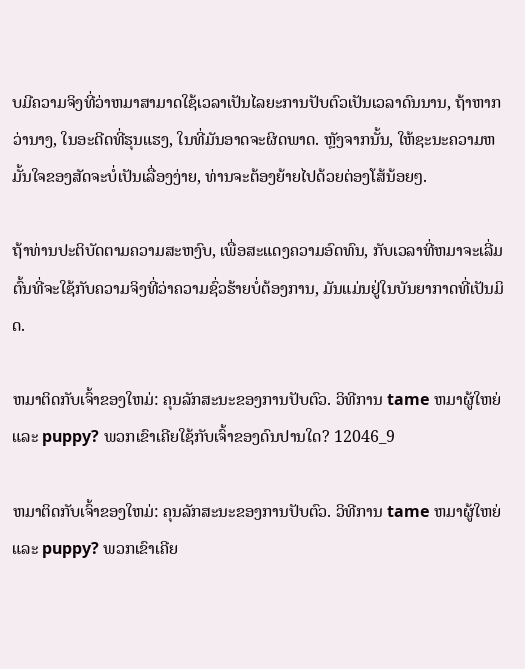ບມີຄວາມຈິງທີ່ວ່າຫມາສາມາດໃຊ້ເວລາເປັນໄລຍະການປັບຕົວເປັນເວລາດົນນານ, ຖ້າຫາກວ່ານາງ, ໃນອະດີດທີ່ຮຸນແຮງ, ໃນທີ່ມັນອາດຈະຜິດພາດ. ຫຼັງຈາກນັ້ນ, ໃຫ້ຊະນະຄວາມຫມັ້ນໃຈຂອງສັດຈະບໍ່ເປັນເລື່ອງງ່າຍ, ທ່ານຈະຕ້ອງຍ້າຍໄປດ້ວຍຕ່ອງໂສ້ນ້ອຍໆ.

ຖ້າທ່ານປະຕິບັດຕາມຄວາມສະຫງົບ, ເພື່ອສະແດງຄວາມອົດທົນ, ກັບເວລາທີ່ຫມາຈະເລີ່ມຕົ້ນທີ່ຈະໃຊ້ກັບຄວາມຈິງທີ່ວ່າຄວາມຊົ່ວຮ້າຍບໍ່ຕ້ອງການ, ມັນແມ່ນຢູ່ໃນບັນຍາກາດທີ່ເປັນມິດ.

ຫມາຕິດກັບເຈົ້າຂອງໃຫມ່: ຄຸນລັກສະນະຂອງການປັບຕົວ. ວິທີການ tame ຫມາຜູ້ໃຫຍ່ແລະ puppy? ພວກເຂົາເຄີຍໃຊ້ກັບເຈົ້າຂອງດົນປານໃດ? 12046_9

ຫມາຕິດກັບເຈົ້າຂອງໃຫມ່: ຄຸນລັກສະນະຂອງການປັບຕົວ. ວິທີການ tame ຫມາຜູ້ໃຫຍ່ແລະ puppy? ພວກເຂົາເຄີຍ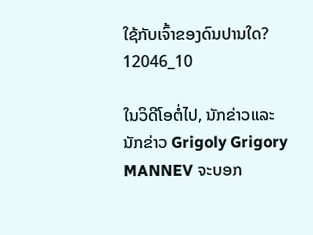ໃຊ້ກັບເຈົ້າຂອງດົນປານໃດ? 12046_10

ໃນວິດີໂອຕໍ່ໄປ, ນັກຂ່າວແລະນັກຂ່າວ Grigoly Grigory MANNEV ຈະບອກ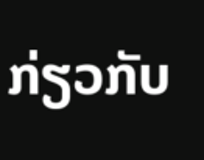ກ່ຽວກັບ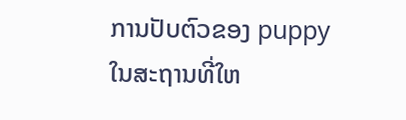ການປັບຕົວຂອງ puppy ໃນສະຖານທີ່ໃຫ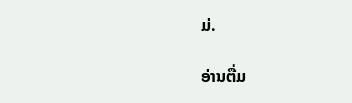ມ່.

ອ່ານຕື່ມ